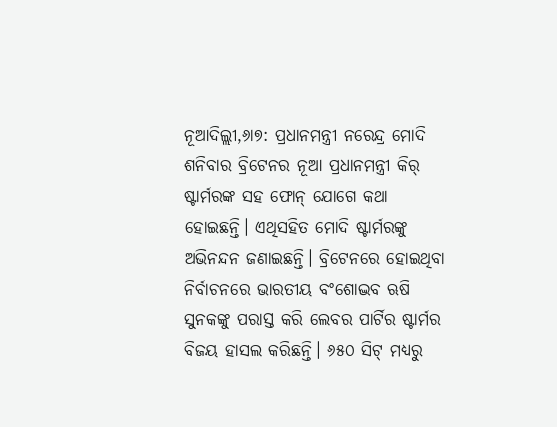ନୂଆଦିଲ୍ଲୀ,୬ା୭: ପ୍ରଧାନମନ୍ତ୍ରୀ ନରେନ୍ଦ୍ର ମୋଦି ଶନିବାର ବ୍ରିଟେନର ନୂଆ ପ୍ରଧାନମନ୍ତ୍ରୀ କିର୍ ଷ୍ଟାର୍ମରଙ୍କ ସହ ଫୋନ୍ ଯୋଗେ କଥା ହୋଇଛନ୍ତି। ଏଥିସହିତ ମୋଦି ଷ୍ଟାର୍ମରଙ୍କୁ ଅଭିନନ୍ଦନ ଜଣାଇଛନ୍ତି। ବ୍ରିଟେନରେ ହୋଇଥିବା ନିର୍ବାଚନରେ ଭାରତୀୟ ବଂଶୋଦ୍ଭବ ଋଷି ସୁନକଙ୍କୁ ପରାସ୍ତ କରି ଲେବର ପାର୍ଟିର ଷ୍ଟାର୍ମର ବିଜୟ ହାସଲ କରିଛନ୍ତି। ୬୫୦ ସିଟ୍ ମଧ୍ୟରୁ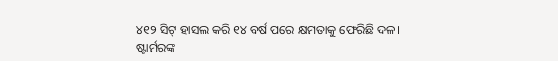୪୧୨ ସିଟ୍ ହାସଲ କରି ୧୪ ବର୍ଷ ପରେ କ୍ଷମତାକୁ ଫେରିଛି ଦଳ।
ଷ୍ଟାର୍ମରଙ୍କ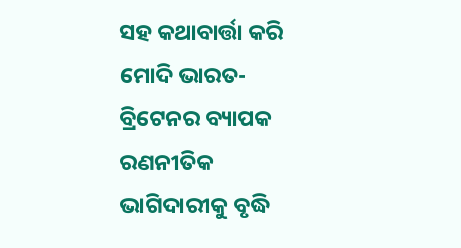ସହ କଥାବାର୍ତ୍ତା କରି ମୋଦି ଭାରତ-ବ୍ରିଟେନର ବ୍ୟାପକ ରଣନୀତିକ ଭାଗିଦାରୀକୁ ବୃଦ୍ଧି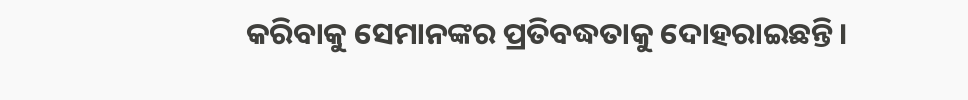କରିବାକୁ ସେମାନଙ୍କର ପ୍ରତିବଦ୍ଧତାକୁ ଦୋହରାଇଛନ୍ତି।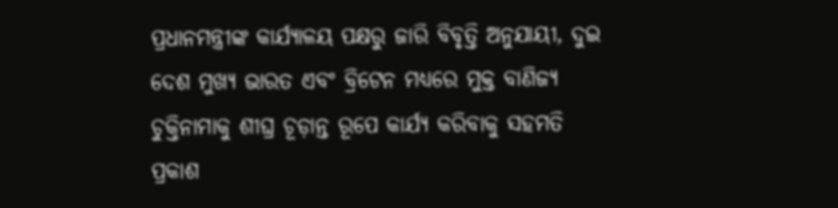ପ୍ରଧାନମନ୍ତ୍ରୀଙ୍କ କାର୍ଯ୍ୟାଳୟ ପକ୍ଷରୁ ଜାରି ବିବୃତ୍ତି ଅନୁଯାୟୀ, ଦୁଇ ଦେଶ ମୁଖ୍ୟ ଭାରତ ଏବଂ ବ୍ରିଟେନ ମଧ୍ୟରେ ମୁକ୍ତ ବାଣିଜ୍ୟ ଚୁକ୍ତିନାମାକୁ ଶୀଘ୍ର ଚୂଡ଼ାନ୍ତ ରୂପେ କାର୍ଯ୍ୟ କରିବାକୁ ସହମତି ପ୍ରକାଶ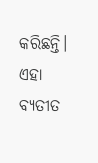କରିଛନ୍ତି। ଏହା ବ୍ୟତୀତ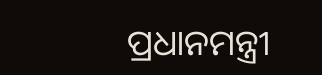ପ୍ରଧାନମନ୍ତ୍ରୀ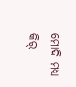ମୋଦି ମଧ୍ୟ କିର୍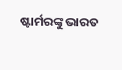ଷ୍ଟାର୍ମରଙ୍କୁ ଭାରତ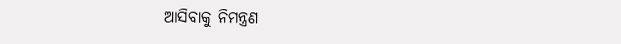ଆସିବାକୁ ନିମନ୍ତ୍ରଣ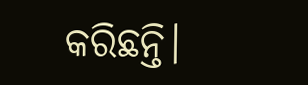କରିଛନ୍ତି।